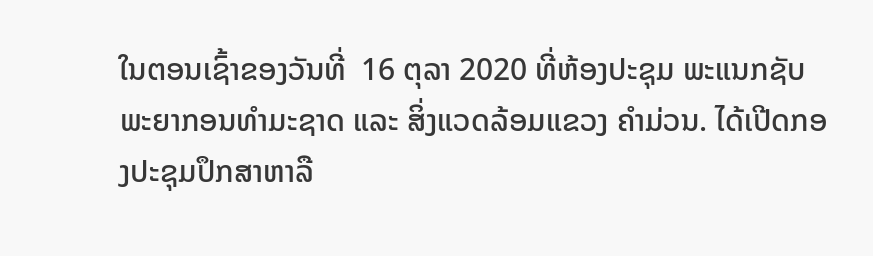ໃນຕອນເຊົ້າຂອງວັນທີ່  16 ຕຸລາ 2020 ທີ່ຫ້ອງປະຊຸມ ພະແນກຊັບພະຍາກອນທໍາມະຊາດ ແລະ ສິ່ງແວດລ້ອມແຂວງ ຄຳມ່ວນ. ໄດ້ເປີດກອງປະຊຸມປຶກສາຫາລື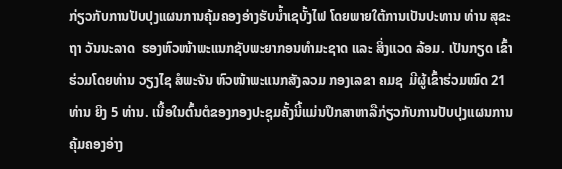ກ່ຽວກັບການປັບປຸງແຜນການຄຸ້ມຄອງອ່າງຮັບນ້ຳເຊບັ້ງໄຟ ໂດຍພາຍໃຕ້ການເປັນປະທານ ທ່ານ ສຸຂະຖາ ວັນນະລາດ  ຮອງຫົວໜ້າພະແນກຊັບພະຍາກອນທຳມະຊາດ ແລະ ສິ່ງແວດ ລ້ອມ. ເປັນກຽດ ເຂົ້າຮ່ວມໂດຍທ່ານ ວຽງໄຊ ສໍພະຈັນ ຫົວໜ້າພະແນກສັງລວມ ກອງເລຂາ ຄມຊ  ມີຜູ້ເຂົ້າຮ່ວມໝົດ 21 ທ່ານ ຍິງ 5 ທ່ານ. ເນື້ອໃນຕົ້ນຕໍຂອງກອງປະຊຸມຄັ້ງນີ້ແມ່ນປຶກສາຫາລືກ່ຽວກັບການປັບປຸງແຜນການຄຸ້ມຄອງອ່າງ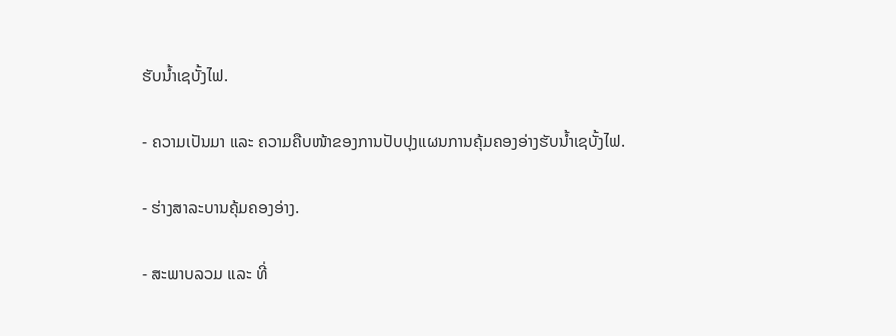ຮັບນ້ຳເຊບັ້ງໄຟ.

- ຄວາມເປັນມາ ແລະ ຄວາມຄືບໜ້າຂອງການປັບປຸງແຜນການຄຸ້ມຄອງອ່າງຮັບນ້ຳເຊບັ້ງໄຟ.

- ຮ່າງສາລະບານຄຸ້ມຄອງອ່າງ.

- ສະພາບລວມ ແລະ ທີ່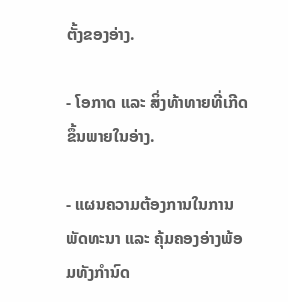ຕັ້ງຂອງອ່າງ.

- ໂອກາດ ແລະ ສິ່ງທ້າທາຍທີ່ເກີດຂຶ້ນພາຍໃນອ່າງ.

- ແຜນຄວາມຕ້ອງການໃນການພັດທະນາ ແລະ ຄຸ້ມຄອງອ່າງພ້ອມທັງກຳນົດ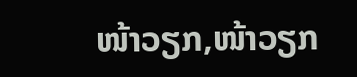ໜ້າວຽກ,ໜ້າວຽກ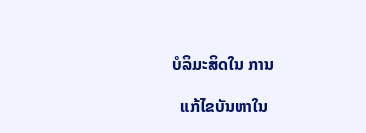ບໍລິມະສິດໃນ ການ

  ແກ້ໄຂບັນຫາໃນ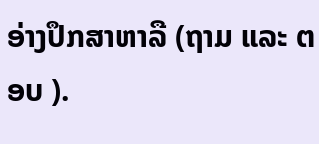ອ່າງປຶກສາຫາລື (ຖາມ ແລະ ຕອບ ).